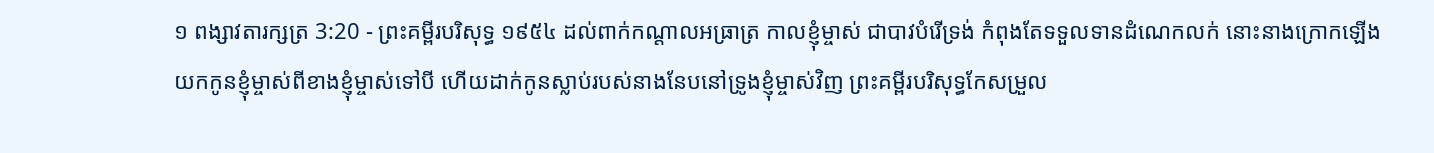១ ពង្សាវតារក្សត្រ 3:20 - ព្រះគម្ពីរបរិសុទ្ធ ១៩៥៤ ដល់ពាក់កណ្តាលអធ្រាត្រ កាលខ្ញុំម្ចាស់ ជាបាវបំរើទ្រង់ កំពុងតែទទួលទានដំណេកលក់ នោះនាងក្រោកឡើងយកកូនខ្ញុំម្ចាស់ពីខាងខ្ញុំម្ចាស់ទៅបី ហើយដាក់កូនស្លាប់របស់នាងនែបនៅទ្រូងខ្ញុំម្ចាស់វិញ ព្រះគម្ពីរបរិសុទ្ធកែសម្រួល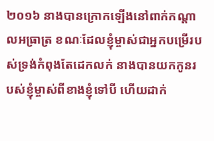២០១៦ នាងបានក្រោកឡើងនៅពាក់កណ្ដាលអធ្រាត្រ ខណៈដែលខ្ញុំម្ចាស់ជាអ្នកបម្រើរបស់ទ្រង់កំពុងតែដេកលក់ នាងបានយកកូនរបស់ខ្ញុំម្ចាស់ពីខាងខ្ញុំទៅបី ហើយដាក់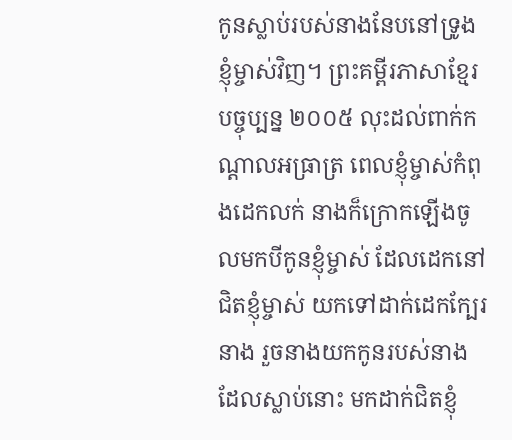កូនស្លាប់របស់នាងនែបនៅទ្រូងខ្ញុំម្ចាស់វិញ។ ព្រះគម្ពីរភាសាខ្មែរបច្ចុប្បន្ន ២០០៥ លុះដល់ពាក់កណ្ដាលអធ្រាត្រ ពេលខ្ញុំម្ចាស់កំពុងដេកលក់ នាងក៏ក្រោកឡើងចូលមកបីកូនខ្ញុំម្ចាស់ ដែលដេកនៅជិតខ្ញុំម្ចាស់ យកទៅដាក់ដេកក្បែរនាង រួចនាងយកកូនរបស់នាងដែលស្លាប់នោះ មកដាក់ជិតខ្ញុំ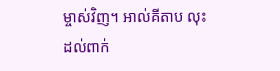ម្ចាស់វិញ។ អាល់គីតាប លុះដល់ពាក់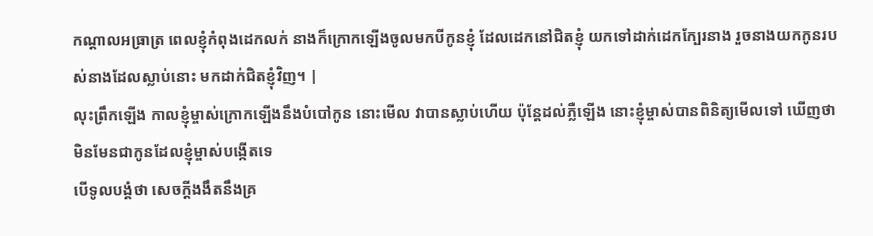កណ្តាលអធ្រាត្រ ពេលខ្ញុំកំពុងដេកលក់ នាងក៏ក្រោកឡើងចូលមកបីកូនខ្ញុំ ដែលដេកនៅជិតខ្ញុំ យកទៅដាក់ដេកក្បែរនាង រួចនាងយកកូនរបស់នាងដែលស្លាប់នោះ មកដាក់ជិតខ្ញុំវិញ។ |
លុះព្រឹកឡើង កាលខ្ញុំម្ចាស់ក្រោកឡើងនឹងបំបៅកូន នោះមើល វាបានស្លាប់ហើយ ប៉ុន្តែដល់ភ្លឺឡើង នោះខ្ញុំម្ចាស់បានពិនិត្យមើលទៅ ឃើញថាមិនមែនជាកូនដែលខ្ញុំម្ចាស់បង្កើតទេ
បើទូលបង្គំថា សេចក្ដីងងឹតនឹងគ្រ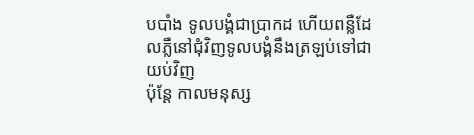បបាំង ទូលបង្គំជាប្រាកដ ហើយពន្លឺដែលភ្លឺនៅជុំវិញទូលបង្គំនឹងត្រឡប់ទៅជាយប់វិញ
ប៉ុន្តែ កាលមនុស្ស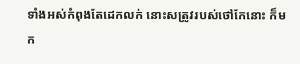ទាំងអស់កំពុងតែដេកលក់ នោះសត្រូវរបស់ថៅកែនោះ ក៏មក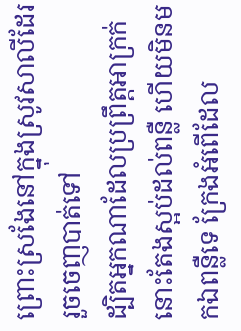ព្រោះស្រងែនៅក្នុងស្រូវសាលីដែរ រួចចេញបាត់ទៅ
ដ្បិតអ្នកណាដែលប្រព្រឹត្តអាក្រក់ នោះតែងស្អប់ដល់ពន្លឺ ហើយមិនមកឯពន្លឺទេ ក្រែងអំពើដែល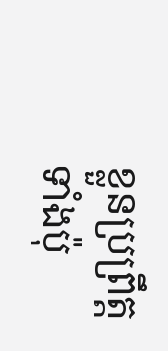ខ្លួនប្រព្រឹត្តទាំងប៉ុ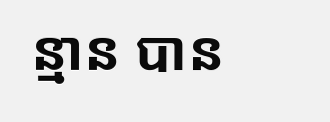ន្មាន បាន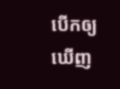បើកឲ្យឃើញ